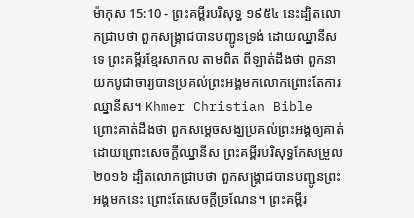ម៉ាកុស 15:10 - ព្រះគម្ពីរបរិសុទ្ធ ១៩៥៤ នេះដ្បិតលោកជ្រាបថា ពួកសង្គ្រាជបានបញ្ជូនទ្រង់ ដោយឈ្នានីសទេ ព្រះគម្ពីរខ្មែរសាកល តាមពិត ពីឡាត់ដឹងថា ពួកនាយកបូជាចារ្យបានប្រគល់ព្រះអង្គមកលោកព្រោះតែការឈ្នានីស។ Khmer Christian Bible ព្រោះគាត់ដឹងថា ពួកសម្ដេចសង្ឃប្រគល់ព្រះអង្គឲ្យគាត់ ដោយព្រោះសេចក្ដីឈ្នានីស ព្រះគម្ពីរបរិសុទ្ធកែសម្រួល ២០១៦ ដ្បិតលោកជ្រាបថា ពួកសង្គ្រាជបានបញ្ជូនព្រះអង្គមកនេះ ព្រោះតែសេចក្ដីច្រណែន។ ព្រះគម្ពីរ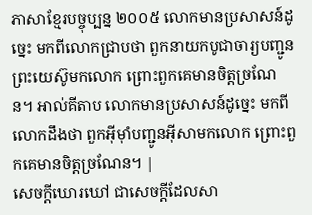ភាសាខ្មែរបច្ចុប្បន្ន ២០០៥ លោកមានប្រសាសន៍ដូច្នេះ មកពីលោកជ្រាបថា ពួកនាយកបូជាចារ្យបញ្ជូនព្រះយេស៊ូមកលោក ព្រោះពួកគេមានចិត្តច្រណែន។ អាល់គីតាប លោកមានប្រសាសន៍ដូច្នេះ មកពីលោកដឹងថា ពួកអ៊ីមុាំបញ្ជូនអ៊ីសាមកលោក ព្រោះពួកគេមានចិត្ដច្រណែន។ |
សេចក្ដីឃោរឃៅ ជាសេចក្ដីដែលសា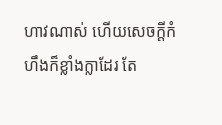ហាវណាស់ ហើយសេចក្ដីកំហឹងក៏ខ្លាំងក្លាដែរ តែ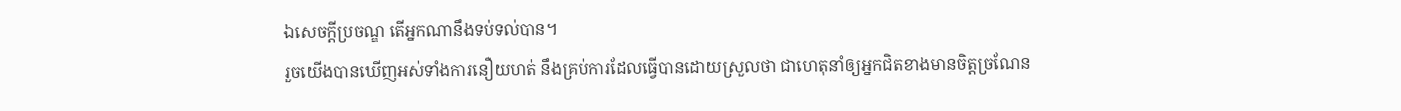ឯសេចក្ដីប្រចណ្ឌ តើអ្នកណានឹងទប់ទល់បាន។
រួចយើងបានឃើញអស់ទាំងការនឿយហត់ នឹងគ្រប់ការដែលធ្វើបានដោយស្រួលថា ជាហេតុនាំឲ្យអ្នកជិតខាងមានចិត្តច្រណែន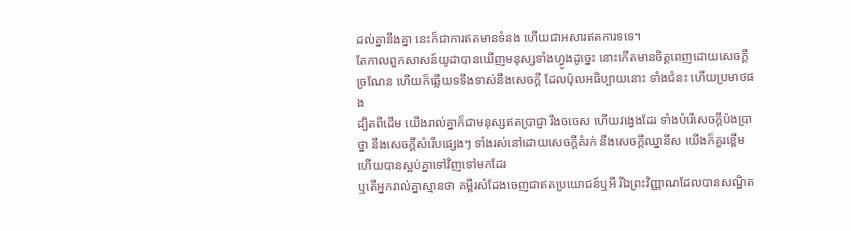ដល់គ្នានឹងគ្នា នេះក៏ជាការឥតមានទំនង ហើយជាអសារឥតការទទេ។
តែកាលពួកសាសន៍យូដាបានឃើញមនុស្សទាំងហ្វូងដូច្នេះ នោះកើតមានចិត្តពេញដោយសេចក្ដីច្រណែន ហើយក៏ឆ្លើយទទឹងទាស់នឹងសេចក្ដី ដែលប៉ុលអធិប្បាយនោះ ទាំងជំនះ ហើយប្រមាថផង
ដ្បិតពីដើម យើងរាល់គ្នាក៏ជាមនុស្សឥតប្រាជ្ញា រឹងចចេស ហើយវង្វេងដែរ ទាំងបំរើសេចក្ដីប៉ងប្រាថ្នា នឹងសេចក្ដីសំរើបផ្សេងៗ ទាំងរស់នៅដោយសេចក្ដីគំរក់ នឹងសេចក្ដីឈ្នានីស យើងក៏គួរខ្ពើម ហើយបានស្អប់គ្នាទៅវិញទៅមកដែរ
ឬតើអ្នករាល់គ្នាស្មានថា គម្ពីរសំដែងចេញជាឥតប្រយោជន៍ឬអី រីឯព្រះវិញ្ញាណដែលបានសណ្ឋិត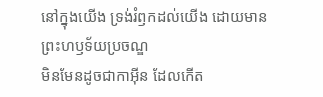នៅក្នុងយើង ទ្រង់រំឭកដល់យើង ដោយមានព្រះហឫទ័យប្រចណ្ឌ
មិនមែនដូចជាកាអ៊ីន ដែលកើត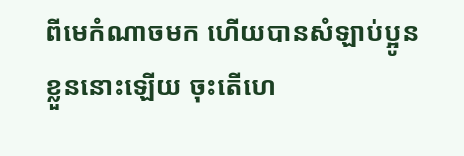ពីមេកំណាចមក ហើយបានសំឡាប់ប្អូនខ្លួននោះឡើយ ចុះតើហេ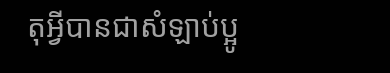តុអ្វីបានជាសំឡាប់ប្អូ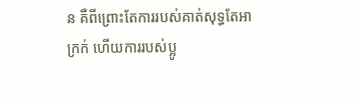ន គឺពីព្រោះតែការរបស់គាត់សុទ្ធតែអាក្រក់ ហើយការរបស់ប្អូ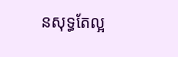នសុទ្ធតែល្អ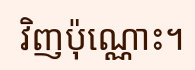វិញប៉ុណ្ណោះ។